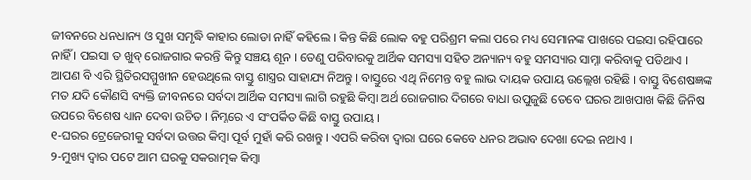ଜୀବନରେ ଧନଧାନ୍ୟ ଓ ସୁଖ ସମୃଦ୍ଧି କାହାର ଲୋଡା ନାହିଁ କହିଲେ । କିନ୍ତ କିଛି ଲୋକ ବହୁ ପରିଶ୍ରମ କଲା ପରେ ମଧ୍ୟ ସେମାନଙ୍କ ପାଖରେ ପଇସା ରହିପାରେ ନାହିଁ । ପଇସା ତ ଖୁବ୍ ରୋଜଗାର କରନ୍ତି କିନ୍ତୁ ସଞ୍ଚୟ ଶୂନ । ତେଣୁ ପରିବାରକୁ ଆର୍ଥିକ ସମସ୍ୟା ସହିତ ଅନ୍ୟାନ୍ୟ ବହୁ ସମସ୍ୟାର ସାମ୍ନା କରିବାକୁ ପଡିଥାଏ । ଆପଣ ବି ଏରି ସ୍ଥିତିରସମ୍ମୁଖୀନ ହେଉଥିଲେ ବାସ୍ତୁ ଶାସ୍ତ୍ରର ସାହାଯ୍ୟ ନିଅନ୍ତୁ । ବାସ୍ତୁରେ ଏଥି ନିମେନ୍ତ ବହୁ ଲାଭ ଦାୟକ ଉପାୟ ଉଲ୍ଲେଖ ରହିଛି । ବାସ୍ତୁ ବିଶେଷଜ୍ଞଙ୍କ ମତ ଯଦି କୌଣସି ବ୍ୟକ୍ତି ଜୀବନରେ ସର୍ବଦା ଆର୍ଥିକ ସମସ୍ୟା ଲାଗି ରହୁଛି କିମ୍ବା ଅର୍ଥ ରୋଜଗାର ଦିଗରେ ବାଧା ଉପୁଜୁଛି ତେବେ ଘରର ଆଖପାଖ କିଛି ଜିନିଷ ଉପରେ ବିଶେଷ ଧ୍ୟାନ ଦେବା ଉଚିତ । ନିମ୍ନରେ ଏ ସଂପର୍କିତ କିଛି ବାସ୍ତୁ ଉପାୟ ।
୧-ଘରର ଟ୍ରେଜେରୀକୁ ସର୍ବଦା ଉତ୍ତର କିମ୍ବା ପୂର୍ବ ମୁହାଁ କରି ରଖନ୍ତୁ । ଏପରି କରିବା ଦ୍ୱାରା ଘରେ କେବେ ଧନର ଅଭାବ ଦେଖା ଦେଇ ନଥାଏ ।
୨-ମୁଖ୍ୟ ଦ୍ୱାର ପଟେ ଆମ ଘରକୁ ସକରାତ୍ମକ କିମ୍ବା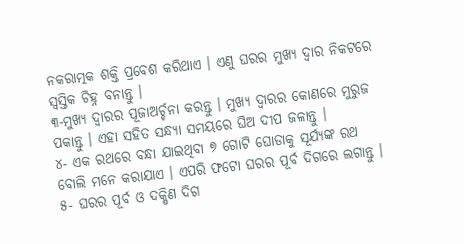ନକରାତ୍ମକ ଶକ୍ତି ପ୍ରବେଶ କରିଥାଏ । ଏଣୁ ଘରର ମୁଖ୍ୟ ଦ୍ୱାର ନିକଟରେ ସ୍ୱସ୍ତିକ ଚିହ୍ନ ବନାନ୍ତୁ ।
୩-ମୁଖ୍ୟ ଦ୍ୱାରର ପୂଜାଅର୍ଚ୍ଚନା କରନ୍ତୁ । ମୁଖ୍ୟ ଦ୍ୱାରର କୋଣରେ ମୁରୁଜ ପକାନ୍ତୁ । ଏହା ସହିତ ସନ୍ଧ୍ୟା ସମୟରେ ଘିଅ ଦୀପ ଜଳାନ୍ତୁ ।
୪- ଏକ ରଥରେ ବନ୍ଧା ଯାଇଥିବା ୭ ଗୋଟି ଘୋଡାକୁ ସୂର୍ଯ୍ୟଙ୍କ ରଥ ବୋଲି ମନେ କରାଯାଏ । ଏପରି ଫଟୋ ଘରର ପୂର୍ବ ଦିଗରେ ଲଗାନ୍ତୁ ।
୫- ଘରର ପୂର୍ବ ଓ ଦକ୍ଷିଣ ଦିଗ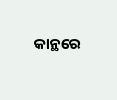କାନ୍ଥରେ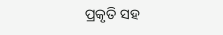ପ୍ରକୃତି ସହ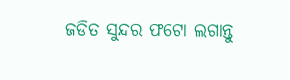ଜଡିତ ସୁନ୍ଦର ଫଟୋ ଲଗାନ୍ତୁ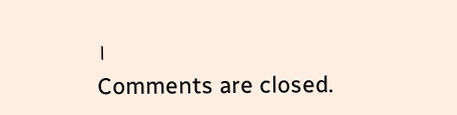।
Comments are closed.